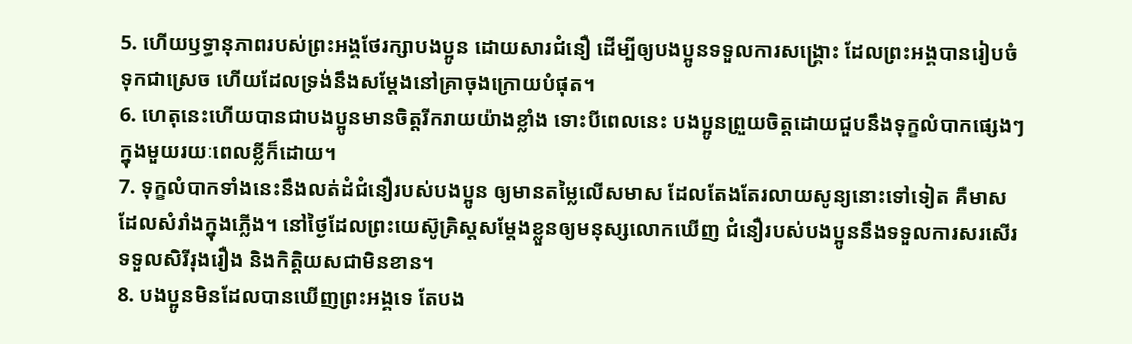5. ហើយឫទ្ធានុភាពរបស់ព្រះអង្គថែរក្សាបងប្អូន ដោយសារជំនឿ ដើម្បីឲ្យបងប្អូនទទួលការសង្គ្រោះ ដែលព្រះអង្គបានរៀបចំទុកជាស្រេច ហើយដែលទ្រង់នឹងសម្តែងនៅគ្រាចុងក្រោយបំផុត។
6. ហេតុនេះហើយបានជាបងប្អូនមានចិត្តរីករាយយ៉ាងខ្លាំង ទោះបីពេលនេះ បងប្អូនព្រួយចិត្តដោយជួបនឹងទុក្ខលំបាកផ្សេងៗ ក្នុងមួយរយៈពេលខ្លីក៏ដោយ។
7. ទុក្ខលំបាកទាំងនេះនឹងលត់ដំជំនឿរបស់បងប្អូន ឲ្យមានតម្លៃលើសមាស ដែលតែងតែរលាយសូន្យនោះទៅទៀត គឺមាសដែលសំរាំងក្នុងភ្លើង។ នៅថ្ងៃដែលព្រះយេស៊ូគ្រិស្ដសម្តែងខ្លួនឲ្យមនុស្សលោកឃើញ ជំនឿរបស់បងប្អូននឹងទទួលការសរសើរ ទទួលសិរីរុងរឿង និងកិត្តិយសជាមិនខាន។
8. បងប្អូនមិនដែលបានឃើញព្រះអង្គទេ តែបង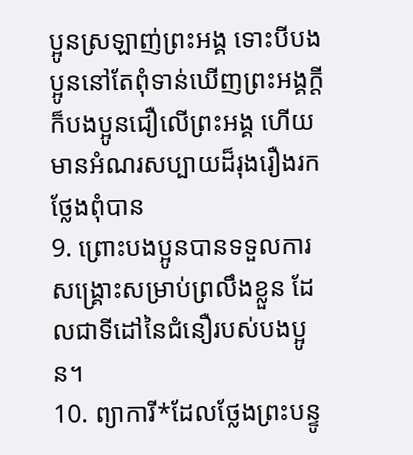ប្អូនស្រឡាញ់ព្រះអង្គ ទោះបីបងប្អូននៅតែពុំទាន់ឃើញព្រះអង្គក្ដី ក៏បងប្អូនជឿលើព្រះអង្គ ហើយមានអំណរសប្បាយដ៏រុងរឿងរកថ្លែងពុំបាន
9. ព្រោះបងប្អូនបានទទួលការសង្គ្រោះសម្រាប់ព្រលឹងខ្លួន ដែលជាទីដៅនៃជំនឿរបស់បងប្អូន។
10. ព្យាការី*ដែលថ្លែងព្រះបន្ទូ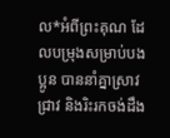ល*អំពីព្រះគុណ ដែលបម្រុងសម្រាប់បងប្អូន បាននាំគ្នាស្រាវជ្រាវ និងរិះរកចង់ដឹង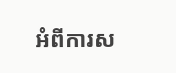អំពីការស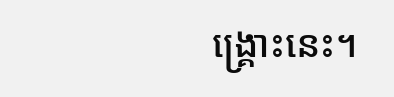ង្គ្រោះនេះ។